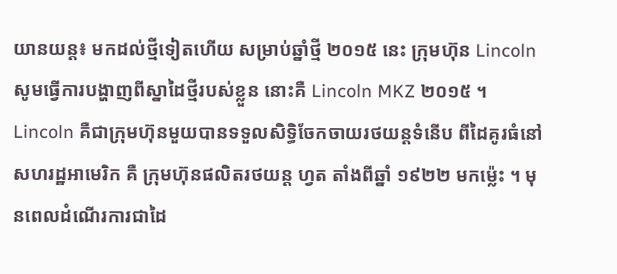យានយន្ដ៖ មកដល់ថ្មីទៀតហើយ សម្រាប់ឆ្នាំថ្មី ២០១៥ នេះ ក្រុមហ៊ុន Lincoln សូមធ្វើការបង្ហាញពីស្នាដៃថ្មីរបស់ខ្លួន នោះគឺ Lincoln MKZ ២០១៥ ។
Lincoln គឺជាក្រុមហ៊ុនមួយបានទទួលសិទ្ធិចែកចាយរថយន្ដទំនើប ពីដៃគូរធំនៅ សហរដ្ឋអាមេរិក គឺ ក្រុមហ៊ុនផលិតរថយន្ដ ហ្វត តាំងពីឆ្នាំ ១៩២២ មកម្ល៉េះ ។ មុនពេលដំណើរការជាដៃ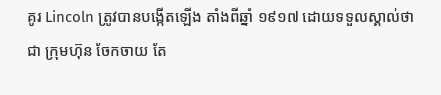គូរ Lincoln ត្រូវបានបង្កើតឡើង តាំងពីឆ្នាំ ១៩១៧ ដោយទទួលស្គាល់ថាជា ក្រុមហ៊ុន ចែកចាយ តែ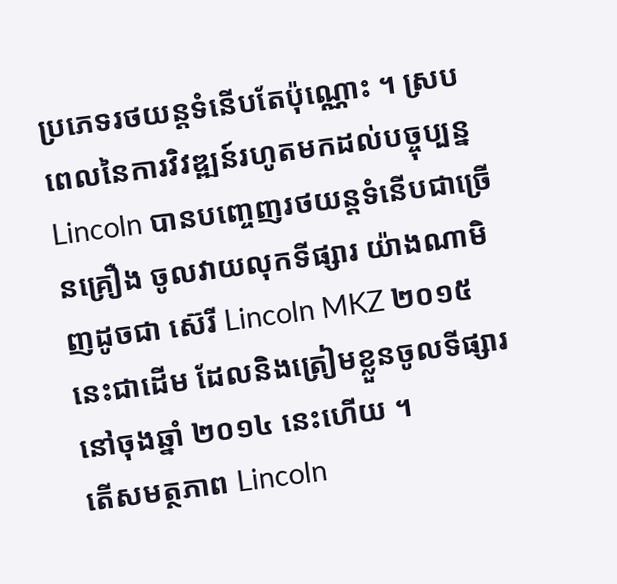ប្រភេទរថយន្ដទំនើបតែប៉ុណ្ណោះ ។ ស្របពេលនៃការវិវឌ្ឍន៍រហូតមកដល់បច្ចុប្បន្ន Lincoln បានបញ្ចេញរថយន្ដទំនើបជាច្រើនគ្រឿង ចូលវាយលុកទីផ្សារ យ៉ាងណាមិញដូចជា ស៊េរី Lincoln MKZ ២០១៥ នេះជាដើម ដែលនិងត្រៀមខ្លួនចូលទីផ្សារនៅចុងឆ្នាំ ២០១៤ នេះហើយ ។
តើសមត្ថភាព Lincoln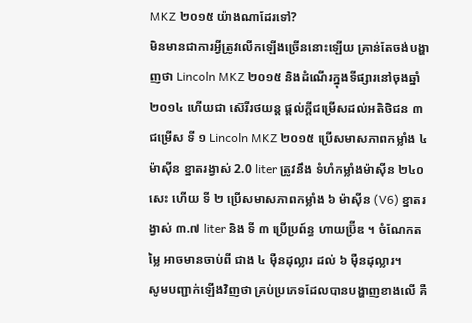MKZ ២០១៥ យ៉ាងណាដែរទៅ?
មិនមានជាការអ្វីត្រូវលើកឡើងច្រើននោះឡើយ គ្រាន់តែចង់បង្ហាញថា Lincoln MKZ ២០១៥ និងដំណើរក្នុងទីផ្សារនៅចុងឆ្នាំ ២០១៤ ហើយជា ស៊េរីរថយន្ដ ផ្ដល់ក្ដីជម្រើសដល់អតិថិជន ៣ ជម្រើស ទី ១ Lincoln MKZ ២០១៥ ប្រើសមាសភាពកម្លាំង ៤ ម៉ាស៊ីន ខ្នាតរង្វាស់ 2.0 liter ត្រូវនឹង ទំហំកម្លាំងម៉ាស៊ីន ២៤០ សេះ ហើយ ទី ២ ប្រើសមាសភាពកម្លាំង ៦ ម៉ាស៊ីន (V6) ខ្នាតរង្វាស់ ៣.៧ liter និង ទី ៣ ប្រើប្រព៍ន្ធ ហាយប្រ៊ីឌ ។ ចំណែកតម្លៃ អាចមានចាប់ពី ជាង ៤ ម៉ឺនដុល្លារ ដល់ ៦ ម៉ឺនដុល្លារ។
សូមបញ្ជាក់ឡើងវិញថា គ្រប់ប្រភេទដែលបានបង្ហាញខាងលើ គឺ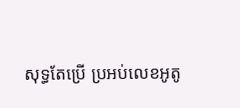សុទ្ធតែប្រើ ប្រអប់លេខអូតូ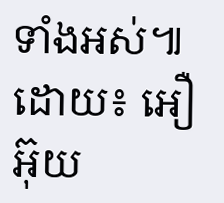ទាំងអស់៕
ដោយ៖ អឿ អ៊ុយ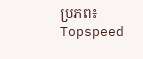ប្រភព៖ Topspeed